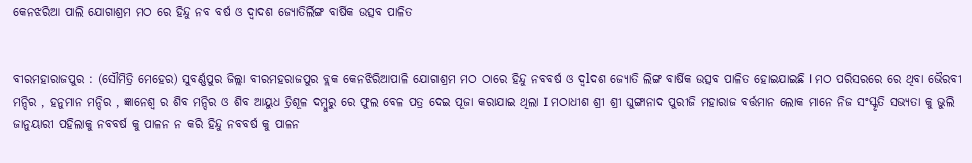କେନଝରିଆ ପାଲି ଯୋଗାଶ୍ରମ ମଠ ରେ ହିନ୍ଦୁ ନବ ବର୍ଷ ଓ ଦ୍ଵାଦଶ ଜ୍ୟୋତିର୍ଲିଙ୍ଗ ବାର୍ଷିକ ଉତ୍ସବ ପାଳିତ


ବୀରମହାରାଜପୁର : (ସୌମିତ୍ରି ମେହେର) ସୁବର୍ଣ୍ଣପୁର ଜିଲ୍ଲା ବୀରମହରାଜପୁର ବ୍ଲକ କେନଝିରିଆପାଳି ଯୋଗାଶ୍ରମ ମଠ ଠାରେ ହିନ୍ଦୁ ନବବର୍ଷ ଓ ଦ୍ୱlଦଶ ଜ୍ୟୋତି ଲିଙ୍ଗ ବାର୍ଷିକ ଉତ୍ସବ ପାଳିତ ହୋଇଯାଇଛି l ମଠ ପରିସରରେ ରେ ଥିବା ଭୈରବୀ ମନ୍ଦିର , ହନୁମାନ ମନ୍ଦିର , ଜ୍ଞାନେଶ୍ଵ ର ଶିବ ମନ୍ଦିର ଓ ଶିବ ଆୟୁଧ ତ୍ରିଶୂଳ ଦମ୍ବୁରୁ ରେ ଫୁଲ ବେଳ ପତ୍ର ଦେଇ ପୂଜା କରାଯାଇ ଥିଲା I ମଠାଧୀଶ ଶ୍ରୀ ଶ୍ରୀ ଘୁଙ୍ଗାନାଦ ପୁରୀଜି ମହାରାଜ ବର୍ତ୍ତମାନ ଲୋକ ମାନେ ନିଜ ସଂସ୍କୃତି ସଭ୍ୟତା କୁ ଭୁଲି ଜାନୁୟାରୀ ପହିଲାକୁ ନବବର୍ଷ କୁ ପାଳନ ନ କରି ହିନ୍ଦୁ ନବବର୍ଷ କୁ ପାଳନ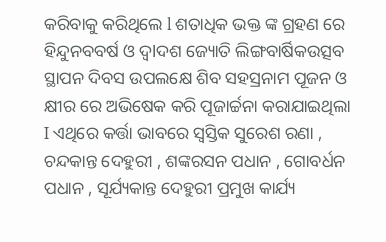କରିବାକୁ କରିଥିଲେ l ଶତାଧିକ ଭକ୍ତ ଙ୍କ ଗ୍ରହଣ ରେ ହିନ୍ଦୁନବବର୍ଷ ଓ ଦ୍ୱlଦଶ ଜ୍ୟୋତି ଲିଙ୍ଗବାର୍ଷିକଉତ୍ସବ ସ୍ଥାପନ ଦିବସ ଉପଲକ୍ଷେ ଶିବ ସହସ୍ରନାମ ପୂଜନ ଓ କ୍ଷୀର ରେ ଅଭିଷେକ କରି ପୂଜାର୍ଚ୍ଚନା କରାଯାଇଥିଲା I ଏଥିରେ କର୍ତ୍ତା ଭାବରେ ସ୍ୱସ୍ତିକ ସୁରେଶ ରଣା , ଚନ୍ଦକାନ୍ତ ଦେହୁରୀ , ଶଙ୍କରସନ ପଧାନ , ଗୋବର୍ଧନ ପଧାନ , ସୂର୍ଯ୍ୟକାନ୍ତ ଦେହୁରୀ ପ୍ରମୁଖ କାର୍ଯ୍ୟ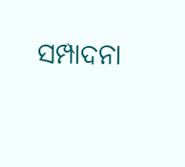ସମ୍ପାଦନା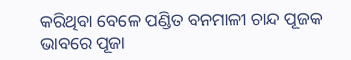କରିଥିବା ବେଳେ ପଣ୍ଡିତ ବନମାଳୀ ଚାନ୍ଦ ପୂଜକ ଭାବରେ ପୂଜା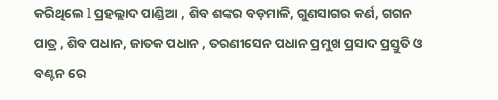କରିଥିଲେ l ପ୍ରହଲ୍ଲାଦ ପାଣ୍ଡିଆ , ଶିବ ଶଙ୍କର ବଡ଼ମାଳି, ଗୁଣସାଗର କର୍ଣ, ଗଗନ ପାତ୍ର , ଶିବ ପଧାନ, ଜାତକ ପଧାନ , ତରଣୀସେନ ପଧାନ ପ୍ରମୁଖ ପ୍ରସାଦ ପ୍ରସ୍ତୁତି ଓ ବଣ୍ଟନ ରେ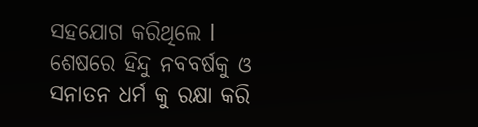ସହଯୋଗ କରିଥିଲେ l ଶେଷରେ ହିନ୍ଦୁ ନବବର୍ଷକୁ ଓ ସନାତନ ଧର୍ମ କୁ ରକ୍ଷା କରି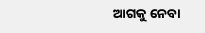ଆଗକୁ ନେବା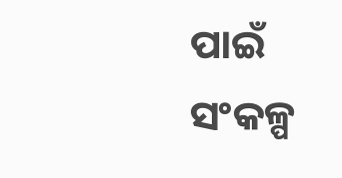ପାଇଁ ସଂକଳ୍ପ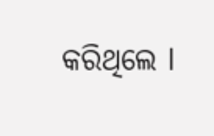କରିଥିଲେ l